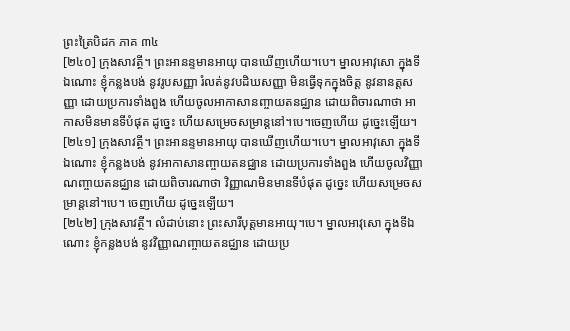ព្រះត្រៃបិដក ភាគ ៣៤
[២៤០] ក្រុងសាវត្ថី។ ព្រះអានន្ទមានអាយុ បានឃើញហើយ។បេ។ ម្នាលអាវុសោ ក្នុងទីឯណោះ ខ្ញុំកន្លងបង់ នូវរូបសញ្ញា រំលត់នូវបដិឃសញ្ញា មិនធ្វើទុកក្នុងចិត្ត នូវនានត្តសញ្ញា ដោយប្រការទាំងពួង ហើយចូលអាកាសានញ្ចាយតនជ្ឈាន ដោយពិចារណាថា អាកាសមិនមានទីបំផុត ដូច្នេះ ហើយសម្រេចសម្រាន្តនៅ។បេ។ចេញហើយ ដូច្នេះឡើយ។
[២៤១] ក្រុងសាវត្ថី។ ព្រះអានន្ទមានអាយុ បានឃើញហើយ។បេ។ ម្នាលអាវុសោ ក្នុងទីឯណោះ ខ្ញុំកន្លងបង់ នូវអាកាសានញ្ចាយតនជ្ឈាន ដោយប្រការទាំងពួង ហើយចូលវិញ្ញាណញ្ចាយតនជ្ឈាន ដោយពិចារណាថា វិញ្ញាណមិនមានទីបំផុត ដូច្នេះ ហើយសម្រេចសម្រាន្តនៅ។បេ។ ចេញហើយ ដូច្នេះឡើយ។
[២៤២] ក្រុងសាវត្ថី។ លំដាប់នោះ ព្រះសារីបុត្តមានអាយុ។បេ។ ម្នាលអាវុសោ ក្នុងទីឯណោះ ខ្ញុំកន្លងបង់ នូវវិញ្ញាណញ្ចាយតនជ្ឈាន ដោយប្រ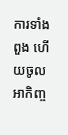ការទាំងពួង ហើយចូលអាកិញ្ច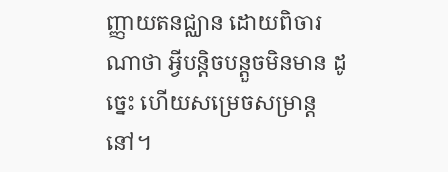ញ្ញាយតនជ្ឈាន ដោយពិចារណាថា អ្វីបន្តិចបន្តួចមិនមាន ដូច្នេះ ហើយសម្រេចសម្រាន្តនៅ។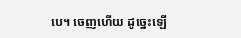បេ។ ចេញហើយ ដូច្នេះឡើ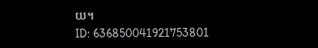យ។
ID: 636850041921753801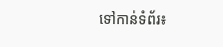ទៅកាន់ទំព័រ៖